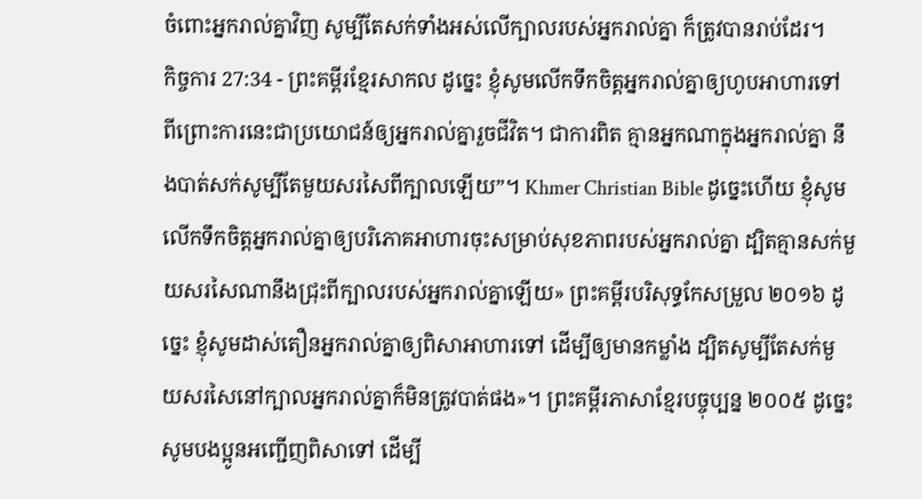ចំពោះអ្នករាល់គ្នាវិញ សូម្បីតែសក់ទាំងអស់លើក្បាលរបស់អ្នករាល់គ្នា ក៏ត្រូវបានរាប់ដែរ។
កិច្ចការ 27:34 - ព្រះគម្ពីរខ្មែរសាកល ដូច្នេះ ខ្ញុំសូមលើកទឹកចិត្តអ្នករាល់គ្នាឲ្យហូបអាហារទៅ ពីព្រោះការនេះជាប្រយោជន៍ឲ្យអ្នករាល់គ្នារួចជីវិត។ ជាការពិត គ្មានអ្នកណាក្នុងអ្នករាល់គ្នា នឹងបាត់សក់សូម្បីតែមួយសរសៃពីក្បាលឡើយ”។ Khmer Christian Bible ដូច្នេះហើយ ខ្ញុំសូមលើកទឹកចិត្ដអ្នករាល់គ្នាឲ្យបរិភោគអាហារចុះសម្រាប់សុខភាពរបស់អ្នករាល់គ្នា ដ្បិតគ្មានសក់មួយសរសៃណានឹងជ្រុះពីក្បាលរបស់អ្នករាល់គ្នាឡើយ» ព្រះគម្ពីរបរិសុទ្ធកែសម្រួល ២០១៦ ដូច្នេះ ខ្ញុំសូមដាស់តឿនអ្នករាល់គ្នាឲ្យពិសាអាហារទៅ ដើម្បីឲ្យមានកម្លាំង ដ្បិតសូម្បីតែសក់មួយសរសៃនៅក្បាលអ្នករាល់គ្នាក៏មិនត្រូវបាត់ផង»។ ព្រះគម្ពីរភាសាខ្មែរបច្ចុប្បន្ន ២០០៥ ដូច្នេះ សូមបងប្អូនអញ្ជើញពិសាទៅ ដើម្បី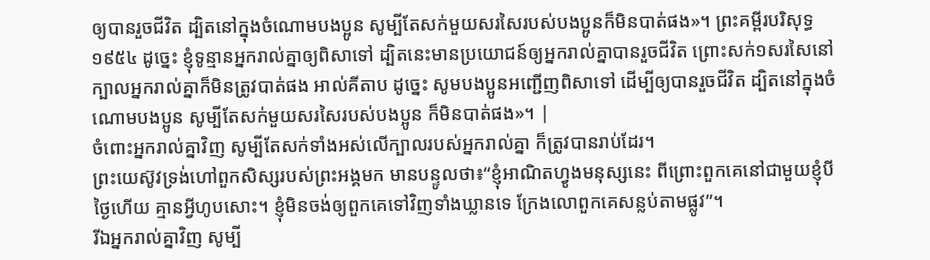ឲ្យបានរួចជីវិត ដ្បិតនៅក្នុងចំណោមបងប្អូន សូម្បីតែសក់មួយសរសៃរបស់បងប្អូនក៏មិនបាត់ផង»។ ព្រះគម្ពីរបរិសុទ្ធ ១៩៥៤ ដូច្នេះ ខ្ញុំទូន្មានអ្នករាល់គ្នាឲ្យពិសាទៅ ដ្បិតនេះមានប្រយោជន៍ឲ្យអ្នករាល់គ្នាបានរួចជីវិត ព្រោះសក់១សរសៃនៅក្បាលអ្នករាល់គ្នាក៏មិនត្រូវបាត់ផង អាល់គីតាប ដូច្នេះ សូមបងប្អូនអញ្ជើញពិសាទៅ ដើម្បីឲ្យបានរួចជីវិត ដ្បិតនៅក្នុងចំណោមបងប្អូន សូម្បីតែសក់មួយសរសៃរបស់បងប្អូន ក៏មិនបាត់ផង»។ |
ចំពោះអ្នករាល់គ្នាវិញ សូម្បីតែសក់ទាំងអស់លើក្បាលរបស់អ្នករាល់គ្នា ក៏ត្រូវបានរាប់ដែរ។
ព្រះយេស៊ូវទ្រង់ហៅពួកសិស្សរបស់ព្រះអង្គមក មានបន្ទូលថា៖“ខ្ញុំអាណិតហ្វូងមនុស្សនេះ ពីព្រោះពួកគេនៅជាមួយខ្ញុំបីថ្ងៃហើយ គ្មានអ្វីហូបសោះ។ ខ្ញុំមិនចង់ឲ្យពួកគេទៅវិញទាំងឃ្លានទេ ក្រែងលោពួកគេសន្លប់តាមផ្លូវ”។
រីឯអ្នករាល់គ្នាវិញ សូម្បី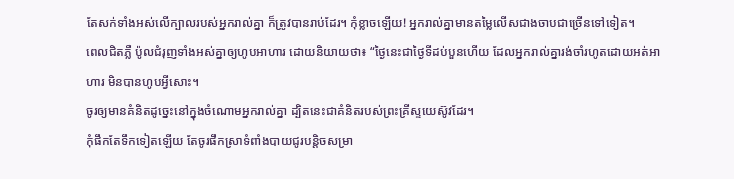តែសក់ទាំងអស់លើក្បាលរបស់អ្នករាល់គ្នា ក៏ត្រូវបានរាប់ដែរ។ កុំខ្លាចឡើយ! អ្នករាល់គ្នាមានតម្លៃលើសជាងចាបជាច្រើនទៅទៀត។
ពេលជិតភ្លឺ ប៉ូលជំរុញទាំងអស់គ្នាឲ្យហូបអាហារ ដោយនិយាយថា៖ “ថ្ងៃនេះជាថ្ងៃទីដប់បួនហើយ ដែលអ្នករាល់គ្នារង់ចាំរហូតដោយអត់អាហារ មិនបានហូបអ្វីសោះ។
ចូរឲ្យមានគំនិតដូច្នេះនៅក្នុងចំណោមអ្នករាល់គ្នា ដ្បិតនេះជាគំនិតរបស់ព្រះគ្រីស្ទយេស៊ូវដែរ។
កុំផឹកតែទឹកទៀតឡើយ តែចូរផឹកស្រាទំពាំងបាយជូរបន្តិចសម្រា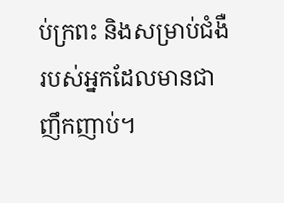ប់ក្រពះ និងសម្រាប់ជំងឺរបស់អ្នកដែលមានជាញឹកញាប់។